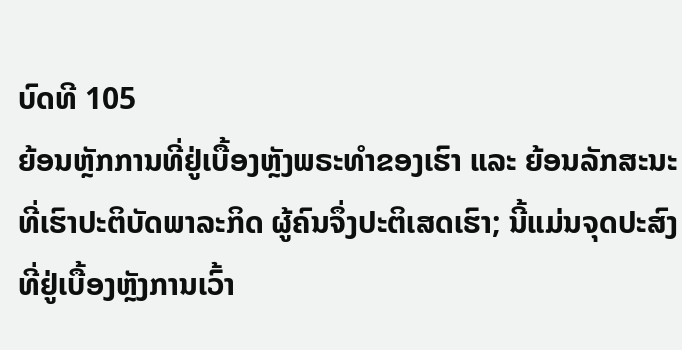ບົດທີ 105
ຍ້ອນຫຼັກການທີ່ຢູ່ເບື້ອງຫຼັງພຣະທຳຂອງເຮົາ ແລະ ຍ້ອນລັກສະນະທີ່ເຮົາປະຕິບັດພາລະກິດ ຜູ້ຄົນຈຶ່ງປະຕິເສດເຮົາ; ນີ້ແມ່ນຈຸດປະສົງທີ່ຢູ່ເບື້ອງຫຼັງການເວົ້າ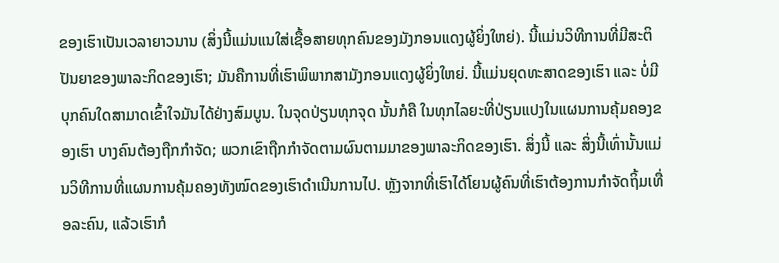ຂອງເຮົາເປັນເວລາຍາວນານ (ສິ່ງນີ້ແມ່ນແນໃສ່ເຊື້ອສາຍທຸກຄົນຂອງມັງກອນແດງຜູ້ຍິ່ງໃຫຍ່). ນີ້ແມ່ນວິທີການທີ່ມີສະຕິປັນຍາຂອງພາລະກິດຂອງເຮົາ; ມັນຄືການທີ່ເຮົາພິພາກສາມັງກອນແດງຜູ້ຍິ່ງໃຫຍ່. ນີ້ແມ່ນຍຸດທະສາດຂອງເຮົາ ແລະ ບໍ່ມີບຸກຄົນໃດສາມາດເຂົ້າໃຈມັນໄດ້ຢ່າງສົມບູນ. ໃນຈຸດປ່ຽນທຸກຈຸດ ນັ້ນກໍຄື ໃນທຸກໄລຍະທີ່ປ່ຽນແປງໃນແຜນການຄຸ້ມຄອງຂອງເຮົາ ບາງຄົນຕ້ອງຖືກກຳຈັດ; ພວກເຂົາຖືກກຳຈັດຕາມຜົນຕາມມາຂອງພາລະກິດຂອງເຮົາ. ສິ່ງນີ້ ແລະ ສິ່ງນີ້ເທົ່ານັ້ນແມ່ນວິທີການທີ່ແຜນການຄຸ້ມຄອງທັງໝົດຂອງເຮົາດຳເນີນການໄປ. ຫຼັງຈາກທີ່ເຮົາໄດ້ໂຍນຜູ້ຄົນທີ່ເຮົາຕ້ອງການກຳຈັດຖິ້ມເທື່ອລະຄົນ, ແລ້ວເຮົາກໍ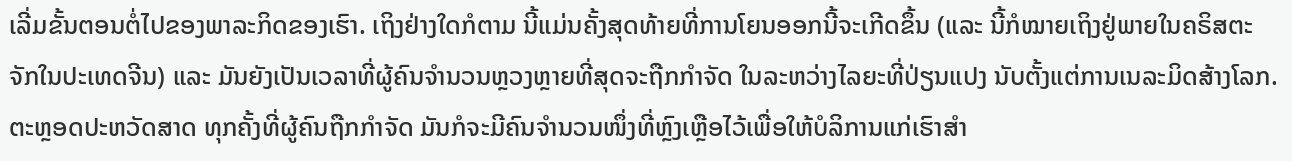ເລີ່ມຂັ້ນຕອນຕໍ່ໄປຂອງພາລະກິດຂອງເຮົາ. ເຖິງຢ່າງໃດກໍຕາມ ນີ້ແມ່ນຄັ້ງສຸດທ້າຍທີ່ການໂຍນອອກນີ້ຈະເກີດຂຶ້ນ (ແລະ ນີ້ກໍໝາຍເຖິງຢູ່ພາຍໃນຄຣິສຕະຈັກໃນປະເທດຈີນ) ແລະ ມັນຍັງເປັນເວລາທີ່ຜູ້ຄົນຈຳນວນຫຼວງຫຼາຍທີ່ສຸດຈະຖືກກຳຈັດ ໃນລະຫວ່າງໄລຍະທີ່ປ່ຽນແປງ ນັບຕັ້ງແຕ່ການເນລະມິດສ້າງໂລກ. ຕະຫຼອດປະຫວັດສາດ ທຸກຄັ້ງທີ່ຜູ້ຄົນຖືກກຳຈັດ ມັນກໍຈະມີຄົນຈຳນວນໜຶ່ງທີ່ຫຼົງເຫຼືອໄວ້ເພື່ອໃຫ້ບໍລິການແກ່ເຮົາສຳ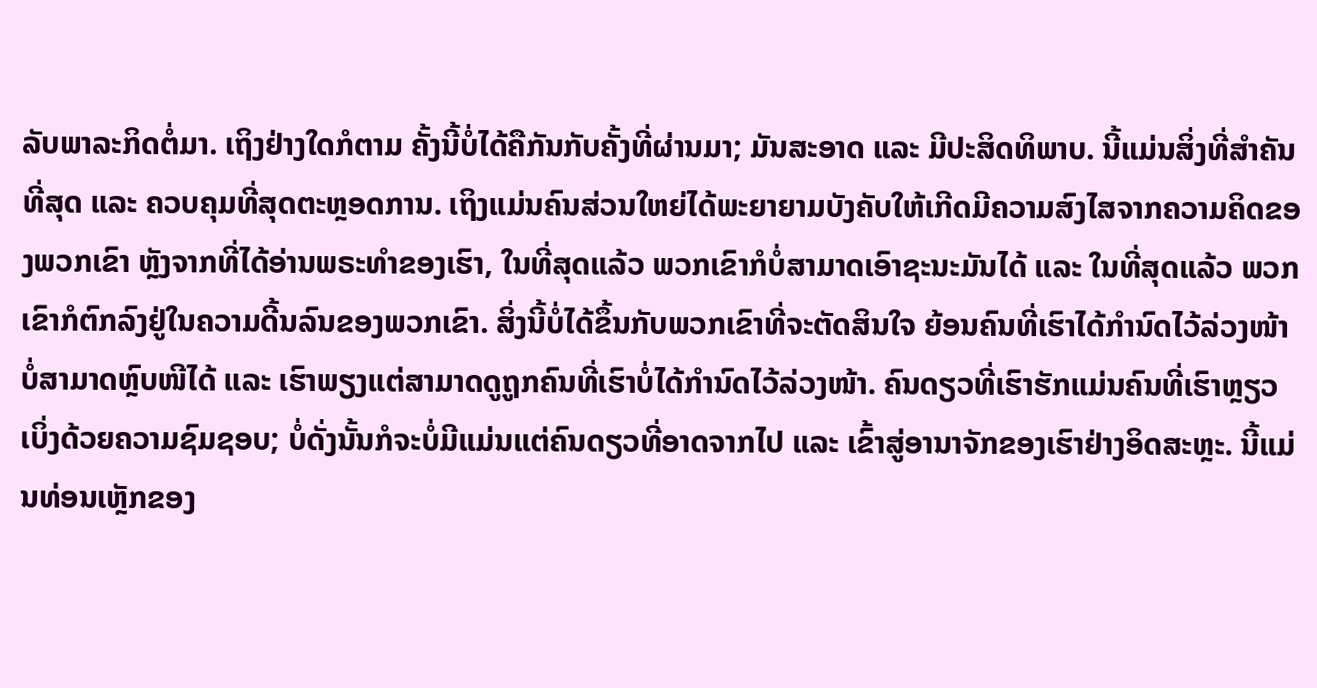ລັບພາລະກິດຕໍ່ມາ. ເຖິງຢ່າງໃດກໍຕາມ ຄັ້ງນີ້ບໍ່ໄດ້ຄືກັນກັບຄັ້ງທີ່ຜ່ານມາ; ມັນສະອາດ ແລະ ມີປະສິດທິພາບ. ນີ້ແມ່ນສິ່ງທີ່ສຳຄັນທີ່ສຸດ ແລະ ຄວບຄຸມທີ່ສຸດຕະຫຼອດການ. ເຖິງແມ່ນຄົນສ່ວນໃຫຍ່ໄດ້ພະຍາຍາມບັງຄັບໃຫ້ເກີດມີຄວາມສົງໄສຈາກຄວາມຄິດຂອງພວກເຂົາ ຫຼັງຈາກທີ່ໄດ້ອ່ານພຣະທຳຂອງເຮົາ, ໃນທີ່ສຸດແລ້ວ ພວກເຂົາກໍບໍ່ສາມາດເອົາຊະນະມັນໄດ້ ແລະ ໃນທີ່ສຸດແລ້ວ ພວກເຂົາກໍຕົກລົງຢູ່ໃນຄວາມດີ້ນລົນຂອງພວກເຂົາ. ສິ່ງນີ້ບໍ່ໄດ້ຂຶ້ນກັບພວກເຂົາທີ່ຈະຕັດສິນໃຈ ຍ້ອນຄົນທີ່ເຮົາໄດ້ກຳນົດໄວ້ລ່ວງໜ້າບໍ່ສາມາດຫຼົບໜີໄດ້ ແລະ ເຮົາພຽງແຕ່ສາມາດດູຖູກຄົນທີ່ເຮົາບໍ່ໄດ້ກຳນົດໄວ້ລ່ວງໜ້າ. ຄົນດຽວທີ່ເຮົາຮັກແມ່ນຄົນທີ່ເຮົາຫຼຽວເບິ່ງດ້ວຍຄວາມຊົມຊອບ; ບໍ່ດັ່ງນັ້ນກໍຈະບໍ່ມີແມ່ນແຕ່ຄົນດຽວທີ່ອາດຈາກໄປ ແລະ ເຂົ້າສູ່ອານາຈັກຂອງເຮົາຢ່າງອິດສະຫຼະ. ນີ້ແມ່ນທ່ອນເຫຼັກຂອງ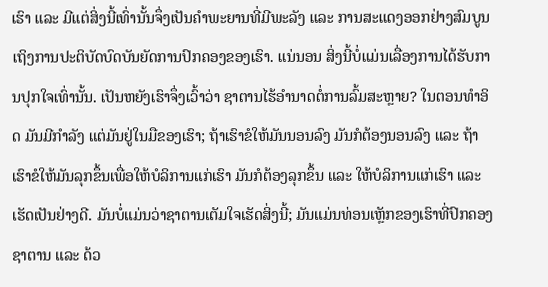ເຮົາ ແລະ ມີແຕ່ສິ່ງນີ້ເທົ່ານັ້ນຈຶ່ງເປັນຄຳພະຍານທີ່ມີພະລັງ ແລະ ການສະແດງອອກຢ່າງສົມບູນເຖິງການປະຕິບັດບົດບັນຍັດການປົກຄອງຂອງເຮົາ. ແນ່ນອນ ສິ່ງນີ້ບໍ່ແມ່ນເລື່ອງການໄດ້ຮັບການປຸກໃຈເທົ່ານັ້ນ. ເປັນຫຍັງເຮົາຈຶ່ງເວົ້າວ່າ ຊາຕານໄຮ້ອຳນາດຕໍ່ການລົ້ມສະຫຼາຍ? ໃນຕອນທຳອິດ ມັນມີກຳລັງ ແຕ່ມັນຢູ່ໃນມືຂອງເຮົາ; ຖ້າເຮົາຂໍໃຫ້ມັນນອນລົງ ມັນກໍຕ້ອງນອນລົງ ແລະ ຖ້າເຮົາຂໍໃຫ້ມັນລຸກຂຶ້ນເພື່ອໃຫ້ບໍລິການແກ່ເຮົາ ມັນກໍຕ້ອງລຸກຂຶ້ນ ແລະ ໃຫ້ບໍລິການແກ່ເຮົາ ແລະ ເຮັດເປັນຢ່າງດີ. ມັນບໍ່ແມ່ນວ່າຊາຕານເຕັມໃຈເຮັດສິ່ງນີ້; ມັນແມ່ນທ່ອນເຫຼັກຂອງເຮົາທີ່ປົກຄອງຊາຕານ ແລະ ດ້ວ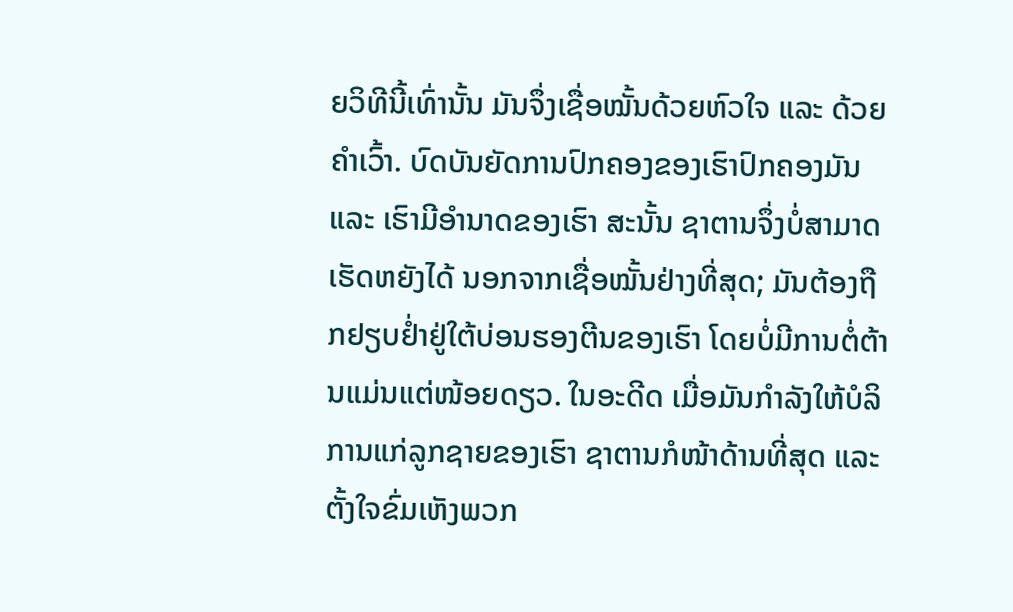ຍວິທີນີ້ເທົ່ານັ້ນ ມັນຈຶ່ງເຊື່ອໝັ້ນດ້ວຍຫົວໃຈ ແລະ ດ້ວຍຄຳເວົ້າ. ບົດບັນຍັດການປົກຄອງຂອງເຮົາປົກຄອງມັນ ແລະ ເຮົາມີອຳນາດຂອງເຮົາ ສະນັ້ນ ຊາຕານຈຶ່ງບໍ່ສາມາດເຮັດຫຍັງໄດ້ ນອກຈາກເຊື່ອໝັ້ນຢ່າງທີ່ສຸດ; ມັນຕ້ອງຖືກຢຽບຢໍ່າຢູ່ໃຕ້ບ່ອນຮອງຕີນຂອງເຮົາ ໂດຍບໍ່ມີການຕໍ່ຕ້ານແມ່ນແຕ່ໜ້ອຍດຽວ. ໃນອະດີດ ເມື່ອມັນກຳລັງໃຫ້ບໍລິການແກ່ລູກຊາຍຂອງເຮົາ ຊາຕານກໍໜ້າດ້ານທີ່ສຸດ ແລະ ຕັ້ງໃຈຂົ່ມເຫັງພວກ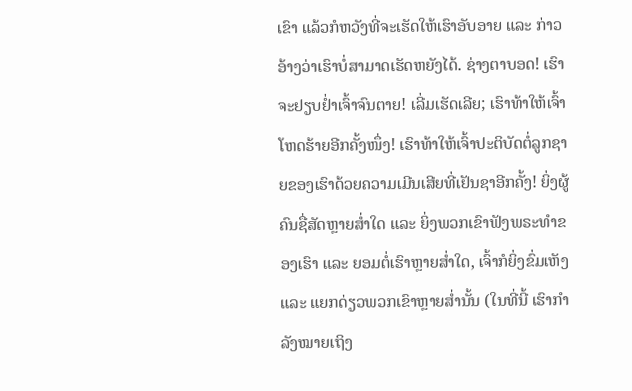ເຂົາ ແລ້ວກໍຫວັງທີ່ຈະເຮັດໃຫ້ເຮົາອັບອາຍ ແລະ ກ່າວອ້າງວ່າເຮົາບໍ່ສາມາດເຮັດຫຍັງໄດ້. ຊ່າງຕາບອດ! ເຮົາຈະຢຽບຢໍ່າເຈົ້າຈົນຕາຍ! ເລີ່ມເຮັດເລີຍ; ເຮົາທ້າໃຫ້ເຈົ້າໂຫດຮ້າຍອີກຄັ້ງໜຶ່ງ! ເຮົາທ້າໃຫ້ເຈົ້າປະຕິບັດຕໍ່ລູກຊາຍຂອງເຮົາດ້ວຍຄວາມເມີນເສີຍທີ່ເຢັນຊາອີກຄັ້ງ! ຍິ່ງຜູ້ຄົນຊື່ສັດຫຼາຍສໍ່າໃດ ແລະ ຍິ່ງພວກເຂົາຟັງພຣະທຳຂອງເຮົາ ແລະ ຍອມຕໍ່ເຮົາຫຼາຍສໍ່າໃດ, ເຈົ້າກໍຍິ່ງຂົ່ມເຫັງ ແລະ ແຍກດ່ຽວພວກເຂົາຫຼາຍສໍ່ານັ້ນ (ໃນທີ່ນີ້ ເຮົາກຳລັງໝາຍເຖິງ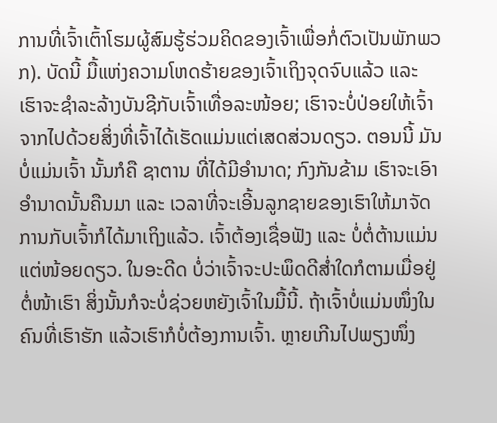ການທີ່ເຈົ້າເຕົ້າໂຮມຜູ້ສົມຮູ້ຮ່ວມຄິດຂອງເຈົ້າເພື່ອກໍ່ຕົວເປັນພັກພວກ). ບັດນີ້ ມື້ແຫ່ງຄວາມໂຫດຮ້າຍຂອງເຈົ້າເຖິງຈຸດຈົບແລ້ວ ແລະ ເຮົາຈະຊໍາລະລ້າງບັນຊີກັບເຈົ້າເທື່ອລະໜ້ອຍ; ເຮົາຈະບໍ່ປ່ອຍໃຫ້ເຈົ້າຈາກໄປດ້ວຍສິ່ງທີ່ເຈົ້າໄດ້ເຮັດແມ່ນແຕ່ເສດສ່ວນດຽວ. ຕອນນີ້ ມັນບໍ່ແມ່ນເຈົ້າ ນັ້ນກໍຄື ຊາຕານ ທີ່ໄດ້ມີອຳນາດ; ກົງກັນຂ້າມ ເຮົາຈະເອົາອຳນາດນັ້ນຄືນມາ ແລະ ເວລາທີ່ຈະເອີ້ນລູກຊາຍຂອງເຮົາໃຫ້ມາຈັດການກັບເຈົ້າກໍໄດ້ມາເຖິງແລ້ວ. ເຈົ້າຕ້ອງເຊື່ອຟັງ ແລະ ບໍ່ຕໍ່ຕ້ານແມ່ນແຕ່ໜ້ອຍດຽວ. ໃນອະດີດ ບໍ່ວ່າເຈົ້າຈະປະພຶດດີສໍ່າໃດກໍຕາມເມື່ອຢູ່ຕໍ່ໜ້າເຮົາ ສິ່ງນັ້ນກໍຈະບໍ່ຊ່ວຍຫຍັງເຈົ້າໃນມື້ນີ້. ຖ້າເຈົ້າບໍ່ແມ່ນໜຶ່ງໃນຄົນທີ່ເຮົາຮັກ ແລ້ວເຮົາກໍບໍ່ຕ້ອງການເຈົ້າ. ຫຼາຍເກີນໄປພຽງໜຶ່ງ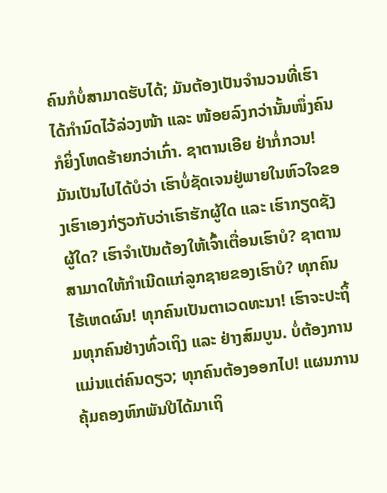ຄົນກໍບໍ່ສາມາດຮັບໄດ້; ມັນຕ້ອງເປັນຈຳນວນທີ່ເຮົາໄດ້ກຳນົດໄວ້ລ່ວງໜ້າ ແລະ ໜ້ອຍລົງກວ່ານັ້ນໜຶ່ງຄົນກໍຍິ່ງໂຫດຮ້າຍກວ່າເກົ່າ. ຊາຕານເອີຍ ຢ່າກໍ່ກວນ! ມັນເປັນໄປໄດ້ບໍວ່າ ເຮົາບໍ່ຊັດເຈນຢູ່ພາຍໃນຫົວໃຈຂອງເຮົາເອງກ່ຽວກັບວ່າເຮົາຮັກຜູ້ໃດ ແລະ ເຮົາກຽດຊັງຜູ້ໃດ? ເຮົາຈຳເປັນຕ້ອງໃຫ້ເຈົ້າເຕື່ອນເຮົາບໍ? ຊາຕານສາມາດໃຫ້ກຳເນີດແກ່ລູກຊາຍຂອງເຮົາບໍ? ທຸກຄົນໄຮ້ເຫດຜົນ! ທຸກຄົນເປັນຕາເວດທະນາ! ເຮົາຈະປະຖິ້ມທຸກຄົນຢ່າງທົ່ວເຖິງ ແລະ ຢ່າງສົມບູນ. ບໍ່ຕ້ອງການແມ່ນແຕ່ຄົນດຽວ; ທຸກຄົນຕ້ອງອອກໄປ! ແຜນການຄຸ້ມຄອງຫົກພັນປີໄດ້ມາເຖິ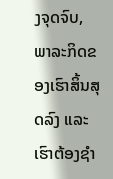ງຈຸດຈົບ, ພາລະກິດຂອງເຮົາສິ້ນສຸດລົງ ແລະ ເຮົາຕ້ອງຊໍາ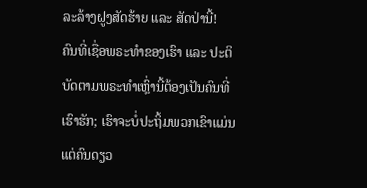ລະລ້າງຝູງສັດຮ້າຍ ແລະ ສັດປ່ານີ້!
ຄົນທີ່ເຊື່ອພຣະທຳຂອງເຮົາ ແລະ ປະຕິບັດຕາມພຣະທຳເຫຼົ່ານີ້ຕ້ອງເປັນຄົນທີ່ເຮົາຮັກ; ເຮົາຈະບໍ່ປະຖິ້ມພວກເຂົາແມ່ນແຕ່ຄົນດຽວ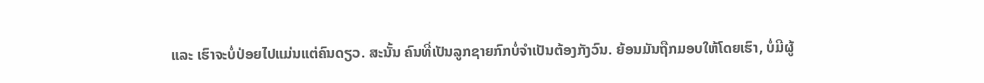ແລະ ເຮົາຈະບໍ່ປ່ອຍໄປແມ່ນແຕ່ຄົນດຽວ. ສະນັ້ນ ຄົນທີ່ເປັນລູກຊາຍກົກບໍ່ຈຳເປັນຕ້ອງກັງວົນ. ຍ້ອນມັນຖືກມອບໃຫ້ໂດຍເຮົາ, ບໍ່ມີຜູ້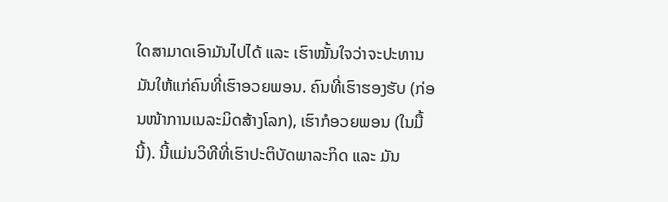ໃດສາມາດເອົາມັນໄປໄດ້ ແລະ ເຮົາໝັ້ນໃຈວ່າຈະປະທານມັນໃຫ້ແກ່ຄົນທີ່ເຮົາອວຍພອນ. ຄົນທີ່ເຮົາຮອງຮັບ (ກ່ອນໜ້າການເນລະມິດສ້າງໂລກ), ເຮົາກໍອວຍພອນ (ໃນມື້ນີ້). ນີ້ແມ່ນວິທີທີ່ເຮົາປະຕິບັດພາລະກິດ ແລະ ມັນ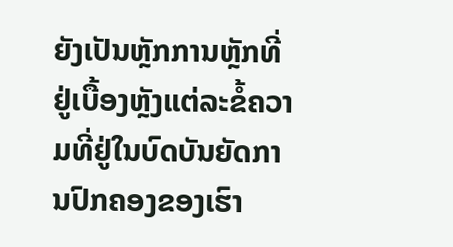ຍັງເປັນຫຼັກການຫຼັກທີ່ຢູ່ເບື້ອງຫຼັງແຕ່ລະຂໍ້ຄວາມທີ່ຢູ່ໃນບົດບັນຍັດການປົກຄອງຂອງເຮົາ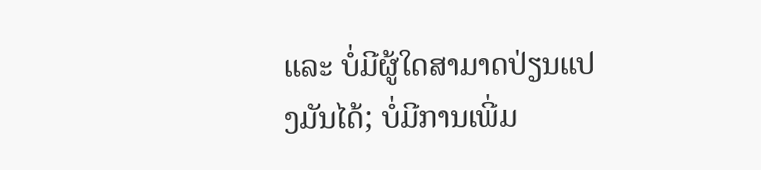ແລະ ບໍ່ມີຜູ້ໃດສາມາດປ່ຽນແປງມັນໄດ້; ບໍ່ມີການເພີ່ມ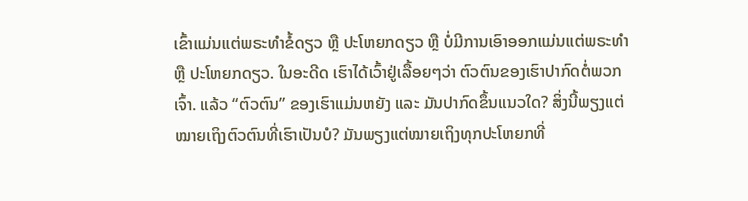ເຂົ້າແມ່ນແຕ່ພຣະທຳຂໍ້ດຽວ ຫຼື ປະໂຫຍກດຽວ ຫຼື ບໍ່ມີການເອົາອອກແມ່ນແຕ່ພຣະທຳ ຫຼື ປະໂຫຍກດຽວ. ໃນອະດີດ ເຮົາໄດ້ເວົ້າຢູ່ເລື້ອຍໆວ່າ ຕົວຕົນຂອງເຮົາປາກົດຕໍ່ພວກເຈົ້າ. ແລ້ວ “ຕົວຕົນ” ຂອງເຮົາແມ່ນຫຍັງ ແລະ ມັນປາກົດຂຶ້ນແນວໃດ? ສິ່ງນີ້ພຽງແຕ່ໝາຍເຖິງຕົວຕົນທີ່ເຮົາເປັນບໍ? ມັນພຽງແຕ່ໝາຍເຖິງທຸກປະໂຫຍກທີ່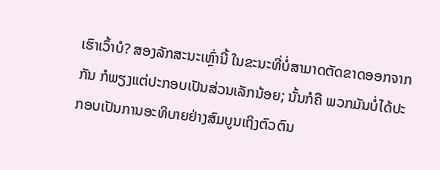ເຮົາເວົ້າບໍ? ສອງລັກສະນະເຫຼົ່ານີ້ ໃນຂະນະທີ່ບໍ່ສາມາດຕັດຂາດອອກຈາກກັນ ກໍພຽງແຕ່ປະກອບເປັນສ່ວນເລັກນ້ອຍ; ນັ້ນກໍຄື ພວກມັນບໍ່ໄດ້ປະກອບເປັນການອະທິບາຍຢ່າງສົມບູນເຖິງຕົວຕົນ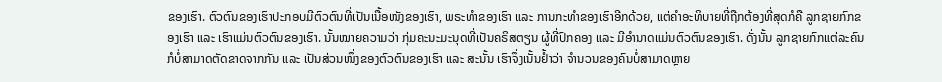ຂອງເຮົາ. ຕົວຕົນຂອງເຮົາປະກອບມີຕົວຕົນທີ່ເປັນເນື້ອໜັງຂອງເຮົາ, ພຣະທຳຂອງເຮົາ ແລະ ການກະທຳຂອງເຮົາອີກດ້ວຍ, ແຕ່ຄຳອະທິບາຍທີ່ຖືກຕ້ອງທີ່ສຸດກໍຄື ລູກຊາຍກົກຂອງເຮົາ ແລະ ເຮົາແມ່ນຕົວຕົນຂອງເຮົາ. ນັ້ນໝາຍຄວາມວ່າ ກຸ່ມຄະນະມະນຸດທີ່ເປັນຄຣິສຕຽນ ຜູ້ທີ່ປົກຄອງ ແລະ ມີອຳນາດແມ່ນຕົວຕົນຂອງເຮົາ. ດັ່ງນັ້ນ ລູກຊາຍກົກແຕ່ລະຄົນກໍບໍ່ສາມາດຕັດຂາດຈາກກັນ ແລະ ເປັນສ່ວນໜຶ່ງຂອງຕົວຕົນຂອງເຮົາ ແລະ ສະນັ້ນ ເຮົາຈຶ່ງເນັ້ນຢໍ້າວ່າ ຈຳນວນຂອງຄົນບໍ່ສາມາດຫຼາຍ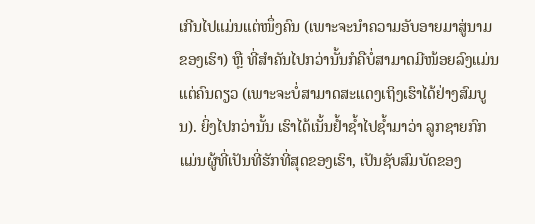ເກີນໄປແມ່ນແຕ່ໜຶ່ງຄົນ (ເພາະຈະນໍາຄວາມອັບອາຍມາສູ່ນາມຂອງເຮົາ) ຫຼື ທີ່ສຳຄັນໄປກວ່ານັ້ນກໍຄືບໍ່ສາມາດມີໜ້ອຍລົງແມ່ນແຕ່ຄົນດຽວ (ເພາະຈະບໍ່ສາມາດສະແດງເຖິງເຮົາໄດ້ຢ່າງສົມບູນ). ຍິ່ງໄປກວ່ານັ້ນ ເຮົາໄດ້ເນັ້ນຢໍ້າຊໍ້າໄປຊໍ້າມາວ່າ ລູກຊາຍກົກແມ່ນຜູ້ທີ່ເປັນທີ່ຮັກທີ່ສຸດຂອງເຮົາ, ເປັນຊັບສົມບັດຂອງ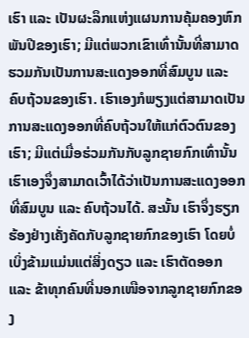ເຮົາ ແລະ ເປັນຜະລຶກແຫ່ງແຜນການຄຸ້ມຄອງຫົກພັນປີຂອງເຮົາ; ມີແຕ່ພວກເຂົາເທົ່ານັ້ນທີ່ສາມາດຮວມກັນເປັນການສະແດງອອກທີ່ສົມບູນ ແລະ ຄົບຖ້ວນຂອງເຮົາ. ເຮົາເອງກໍພຽງແຕ່ສາມາດເປັນການສະແດງອອກທີ່ຄົບຖ້ວນໃຫ້ແກ່ຕົວຕົນຂອງເຮົາ; ມີແຕ່ເມື່ອຮ່ວມກັນກັບລູກຊາຍກົກເທົ່ານັ້ນ ເຮົາເອງຈຶ່ງສາມາດເວົ້າໄດ້ວ່າເປັນການສະແດງອອກທີ່ສົມບູນ ແລະ ຄົບຖ້ວນໄດ້. ສະນັ້ນ ເຮົາຈຶ່ງຮຽກຮ້ອງຢ່າງເຄັ່ງຄັດກັບລູກຊາຍກົກຂອງເຮົາ ໂດຍບໍ່ເບິ່ງຂ້າມແມ່ນແຕ່ສິ່ງດຽວ ແລະ ເຮົາຕັດອອກ ແລະ ຂ້າທຸກຄົນທີ່ນອກເໜືອຈາກລູກຊາຍກົກຂອງ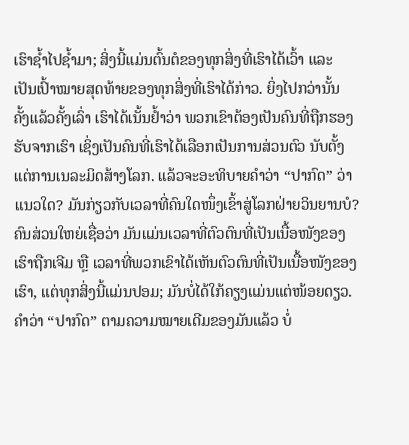ເຮົາຊໍ້າໄປຊໍ້າມາ; ສິ່ງນີ້ແມ່ນຕົ້ນຕໍຂອງທຸກສິ່ງທີ່ເຮົາໄດ້ເວົ້າ ແລະ ເປັນເປົ້າໝາຍສຸດທ້າຍຂອງທຸກສິ່ງທີ່ເຮົາໄດ້ກ່າວ. ຍິ່ງໄປກວ່ານັ້ນ ຄັ້ງແລ້ວຄັ້ງເລົ່າ ເຮົາໄດ້ເນັ້ນຢໍ້າວ່າ ພວກເຂົາຕ້ອງເປັນຄົນທີ່ຖືກຮອງຮັບຈາກເຮົາ ເຊິ່ງເປັນຄົນທີ່ເຮົາໄດ້ເລືອກເປັນການສ່ວນຕົວ ນັບຕັ້ງແຕ່ການເນລະມິດສ້າງໂລກ. ແລ້ວຈະອະທິບາຍຄຳວ່າ “ປາກົດ” ວ່າແນວໃດ? ມັນກ່ຽວກັບເວລາທີ່ຄົນໃດໜຶ່ງເຂົ້າສູ່ໂລກຝ່າຍວິນຍານບໍ? ຄົນສ່ວນໃຫຍ່ເຊື່ອວ່າ ມັນແມ່ນເວລາທີ່ຕົວຕົນທີ່ເປັນເນື້ອໜັງຂອງເຮົາຖືກເຈີມ ຫຼື ເວລາທີ່ພວກເຂົາໄດ້ເຫັນຕົວຕົນທີ່ເປັນເນື້ອໜັງຂອງເຮົາ, ແຕ່ທຸກສິ່ງນີ້ແມ່ນປອມ; ມັນບໍ່ໄດ້ໃກ້ຄຽງແມ່ນແຕ່ໜ້ອຍດຽວ. ຄຳວ່າ “ປາກົດ” ຕາມຄວາມໝາຍເດີມຂອງມັນແລ້ວ ບໍ່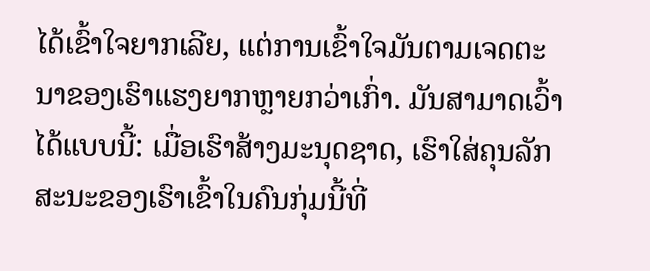ໄດ້ເຂົ້າໃຈຍາກເລີຍ, ແຕ່ການເຂົ້າໃຈມັນຕາມເຈດຕະນາຂອງເຮົາແຮງຍາກຫຼາຍກວ່າເກົ່າ. ມັນສາມາດເວົ້າໄດ້ແບບນີ້: ເມື່ອເຮົາສ້າງມະນຸດຊາດ, ເຮົາໃສ່ຄຸນລັກສະນະຂອງເຮົາເຂົ້າໃນຄົນກຸ່ມນີ້ທີ່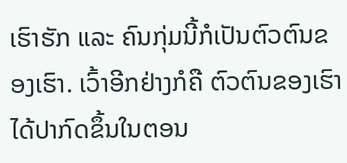ເຮົາຮັກ ແລະ ຄົນກຸ່ມນີ້ກໍເປັນຕົວຕົນຂອງເຮົາ. ເວົ້າອີກຢ່າງກໍຄື ຕົວຕົນຂອງເຮົາໄດ້ປາກົດຂຶ້ນໃນຕອນ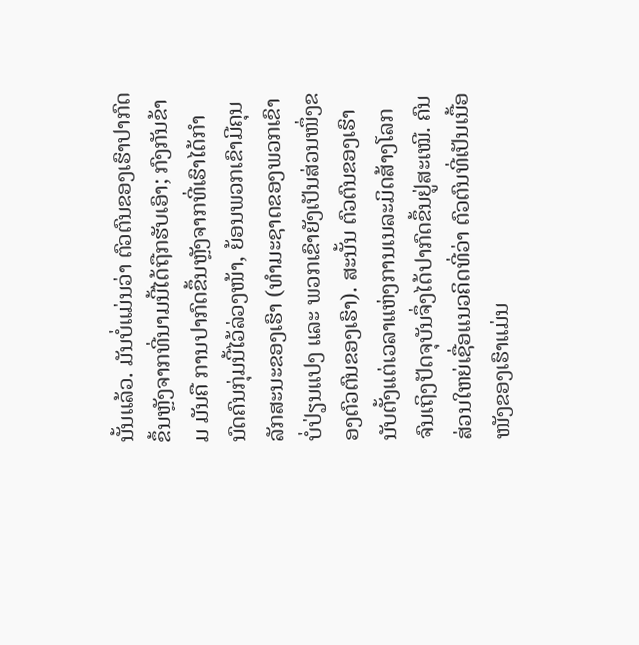ນັ້ນແລ້ວ. ມັນບໍ່ແມ່ນວ່າ ຕົວຕົນຂອງເຮົາປາກົດຂຶ້ນຫຼັງຈາກທີ່ນາມນີ້ໄດ້ຖືກຮັບເອົາ; ກົງກັນຂ້າມ ມັນຄື ການປາກົດຂຶ້ນຫຼັງຈາກທີ່ເຮົາໄດ້ກຳນົດຄົນກຸ່ມນີ້ໄວ້ລ່ວງໜ້າ, ຍ້ອນພວກເຂົາມີຄຸນລັກສະນະຂອງເຮົາ (ທຳມະຊາດຂອງພວກເຂົາບໍ່ປ່ຽນແປງ ແລະ ພວກເຂົາຍັງເປັນສ່ວນໜຶ່ງຂອງຕົວຕົນຂອງເຮົາ). ສະນັ້ນ ຕົວຕົນຂອງເຮົານັບຕັ້ງແຕ່ເວລາແຫ່ງການເນລະມິດສ້າງໂລກຈົນເຖິງປັດຈຸບັນຈຶ່ງໄດ້ປາກົດຂຶ້ນຢູ່ສະເໝີ. ຄົນສ່ວນໃຫຍ່ເຊື່ອແນວຄິດທີ່ວ່າ ຕົວຕົນທີ່ເປັນເນື້ອໜັງຂອງເຮົາແມ່ນ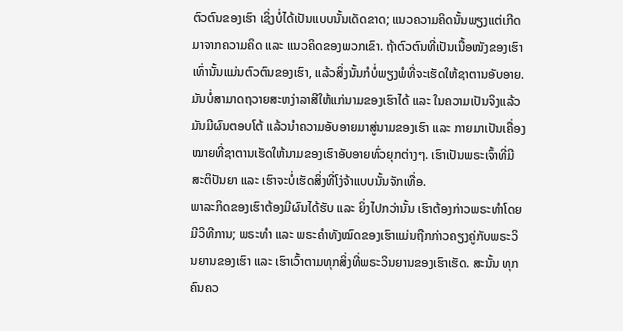ຕົວຕົນຂອງເຮົາ ເຊິ່ງບໍ່ໄດ້ເປັນແບບນັ້ນເດັດຂາດ; ແນວຄວາມຄິດນັ້ນພຽງແຕ່ເກີດມາຈາກຄວາມຄິດ ແລະ ແນວຄິດຂອງພວກເຂົາ. ຖ້າຕົວຕົນທີ່ເປັນເນື້ອໜັງຂອງເຮົາເທົ່ານັ້ນແມ່ນຕົວຕົນຂອງເຮົາ, ແລ້ວສິ່ງນັ້ນກໍບໍ່ພຽງພໍທີ່ຈະເຮັດໃຫ້ຊາຕານອັບອາຍ. ມັນບໍ່ສາມາດຖວາຍສະຫງ່າລາສີໃຫ້ແກ່ນາມຂອງເຮົາໄດ້ ແລະ ໃນຄວາມເປັນຈິງແລ້ວ ມັນມີຜົນຕອບໂຕ້ ແລ້ວນໍາຄວາມອັບອາຍມາສູ່ນາມຂອງເຮົາ ແລະ ກາຍມາເປັນເຄື່ອງໝາຍທີ່ຊາຕານເຮັດໃຫ້ນາມຂອງເຮົາອັບອາຍທົ່ວຍຸກຕ່າງໆ. ເຮົາເປັນພຣະເຈົ້າທີ່ມີສະຕິປັນຍາ ແລະ ເຮົາຈະບໍ່ເຮັດສິ່ງທີ່ໂງ່ຈ້າແບບນັ້ນຈັກເທື່ອ.
ພາລະກິດຂອງເຮົາຕ້ອງມີຜົນໄດ້ຮັບ ແລະ ຍິ່ງໄປກວ່ານັ້ນ ເຮົາຕ້ອງກ່າວພຣະທຳໂດຍມີວິທີການ; ພຣະທຳ ແລະ ພຣະຄຳທັງໝົດຂອງເຮົາແມ່ນຖືກກ່າວຄຽງຄູ່ກັບພຣະວິນຍານຂອງເຮົາ ແລະ ເຮົາເວົ້າຕາມທຸກສິ່ງທີ່ພຣະວິນຍານຂອງເຮົາເຮັດ. ສະນັ້ນ ທຸກຄົນຄວ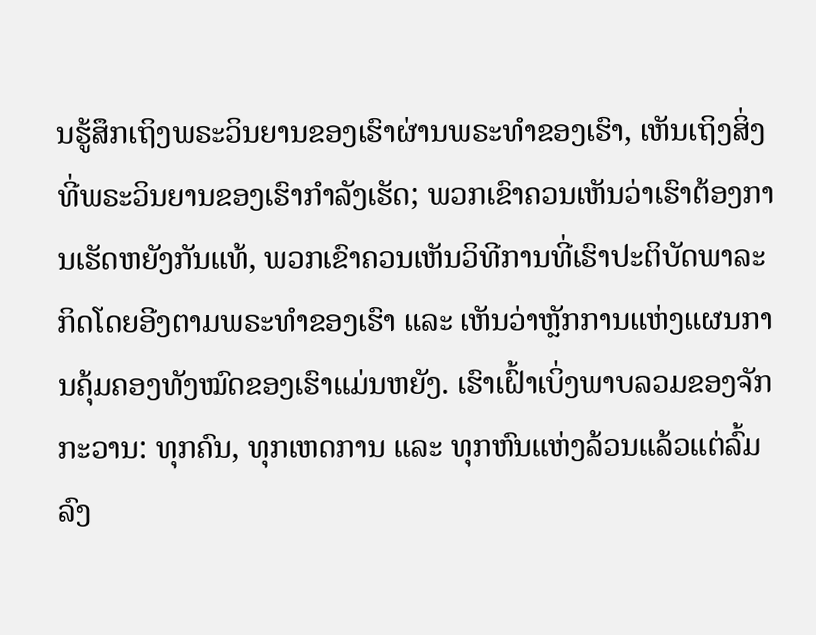ນຮູ້ສຶກເຖິງພຣະວິນຍານຂອງເຮົາຜ່ານພຣະທຳຂອງເຮົາ, ເຫັນເຖິງສິ່ງທີ່ພຣະວິນຍານຂອງເຮົາກຳລັງເຮັດ; ພວກເຂົາຄວນເຫັນວ່າເຮົາຕ້ອງການເຮັດຫຍັງກັນແທ້, ພວກເຂົາຄວນເຫັນວິທີການທີ່ເຮົາປະຕິບັດພາລະກິດໂດຍອີງຕາມພຣະທຳຂອງເຮົາ ແລະ ເຫັນວ່າຫຼັກການແຫ່ງແຜນການຄຸ້ມຄອງທັງໝົດຂອງເຮົາແມ່ນຫຍັງ. ເຮົາເຝົ້າເບິ່ງພາບລວມຂອງຈັກກະວານ: ທຸກຄົນ, ທຸກເຫດການ ແລະ ທຸກຫົນແຫ່ງລ້ວນແລ້ວແຕ່ລົ້ມລົງ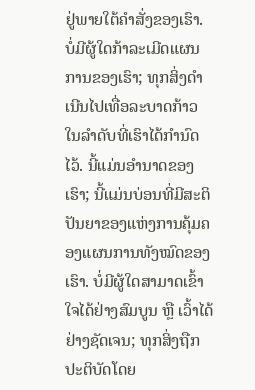ຢູ່ພາຍໃຕ້ຄຳສັ່ງຂອງເຮົາ. ບໍ່ມີຜູ້ໃດກ້າລະເມີດແຜນການຂອງເຮົາ; ທຸກສິ່ງດຳເນີນໄປເທື່ອລະບາດກ້າວໃນລຳດັບທີ່ເຮົາໄດ້ກຳນົດໄວ້. ນີ້ແມ່ນອຳນາດຂອງເຮົາ; ນີ້ແມ່ນບ່ອນທີ່ມີສະຕິປັນຍາຂອງແຫ່ງການຄຸ້ມຄອງແຜນການທັງໝົດຂອງເຮົາ. ບໍ່ມີຜູ້ໃດສາມາດເຂົ້າໃຈໄດ້ຢ່າງສົມບູນ ຫຼື ເວົ້າໄດ້ຢ່າງຊັດເຈນ; ທຸກສິ່ງຖືກປະຕິບັດໂດຍ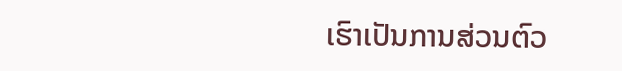ເຮົາເປັນການສ່ວນຕົວ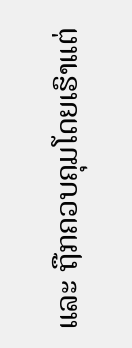ແລະ ຖືກຄວບຄຸມໂດຍເຮົາແຕ່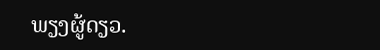ພຽງຜູ້ດຽວ.